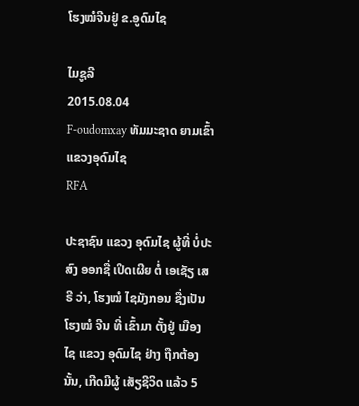ໂຮງໝໍຈີນຢູ່ ຂ.ອູດົມໄຊ

ໄມຊູລີ
2015.08.04
F-oudomxay ທັມມະຊາດ ຍາມເຂົ້າ ແຂວງອຸດົມໄຊ
RFA

ປະຊາຊົນ ແຂວງ ອຸດົມໄຊ ຜູ້ທີ່ ບໍ່ປະສົງ ອອກຊື່ ເປິດເຜີຍ ຕໍ່ ເອເຊັຽ ເສຣີ ວ່າ, ໂຮງໝໍ ໄຊມັງກອນ ຊື່ງເປັນ ໂຮງໝໍ ຈີນ ທີ່ ເຂົ້າມາ ຕັ້ງຢູ່ ເມືອງໄຊ ແຂວງ ອຸດົມໄຊ ຢ່າງ ຖືກຕ້ອງ ນັ້ນ, ເກີດມີຜູ້ ເສັຽຊີວິດ ແລ້ວ 5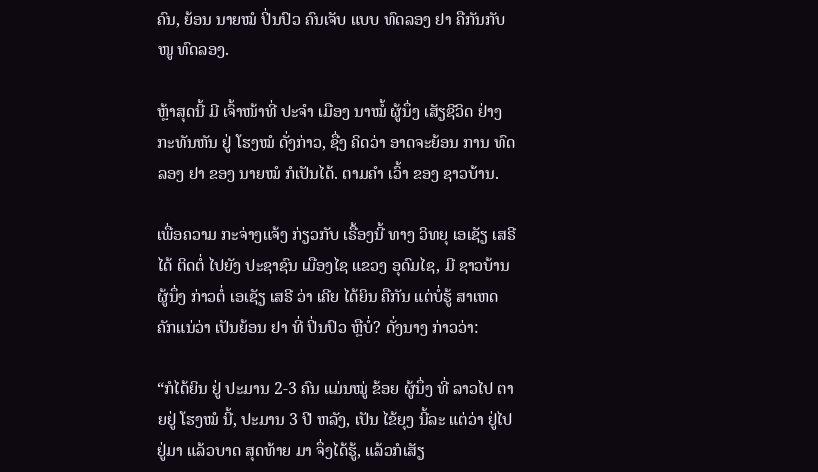ຄົນ, ຍ້ອນ ນາຍໝໍ ປິ່ນປົວ ຄົນເຈັບ ແບບ ທົດລອງ ຢາ ຄືກັນກັບ ໜູ ທົດລອງ.

ຫຼ້າສຸດນີ້ ມີ ເຈົ້າໜ້າທີ່ ປະຈໍາ ເມືອງ ນາໝໍ້ ຜູ້ນຶ່ງ ເສັຽຊີວິດ ຢ່າງ ກະທັນຫັນ ຢູ່ ໂຮງໝໍ ດັ່ງກ່າວ, ຊື່ງ ຄິດວ່າ ອາດຈະຍ້ອນ ການ ທົດລອງ ຢາ ຂອງ ນາຍໝໍ ກໍເປັນໄດ້. ຕາມຄໍາ ເວົ້າ ຂອງ ຊາວບ້ານ.

ເພື່ອຄວາມ ກະຈ່າງແຈ້ງ ກ່ຽວກັບ ເຣື້ອງນີ້ ທາງ ວິທຍຸ ເອເຊັຽ ເສຣີ ໄດ້ ຕິດຕໍ່ ໄປຍັງ ປະຊາຊົນ ເມືອງໄຊ ແຂວງ ອຸດົມໄຊ, ມີ ຊາວບ້ານ ຜູ້ນຶ່ງ ກ່າວຕໍ່ ເອເຊັຽ ເສຣີ ວ່າ ເຄີຍ ໄດ້ຍິນ ຄືກັນ ແຕ່ບໍ່ຮູ້ ສາເຫດ ຄັກແນ່ວ່າ ເປັນຍ້ອນ ຢາ ທີ່ ປິ່ນປົວ ຫຼືບໍ່? ດັ່ງນາງ ກ່າວວ່າ:

“ກໍໄດ້ຍິນ ຢູ່ ປະມານ 2-3 ຄົນ ແມ່ນໝູ່ ຂ້ອຍ ຜູ້ນຶ່ງ ທີ່ ລາວໄປ ຕາຍຢູ່ ໂຮງໝໍ ນີ້, ປະມານ 3 ປີ ຫລັງ, ເປັນ ໄຂ້ຍຸງ ນີ້ລະ ແຕ່ວ່າ ຢູ່ໄປ ຢູ່ມາ ແລ້ວບາດ ສຸດທ້າຍ ມາ ຈຶ່ງໄດ້ຮູ້, ແລ້ວກໍເສັຽ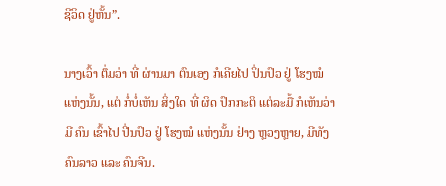ຊີວິດ ຢູ່ຫັ້ນ”.

ນາງເວົ້າ ຕຶ່ມວ່າ ທີ່ ຜ່ານມາ ຕົນເອງ ກໍເຄີຍໄປ ປິ່ນປົວ ຢູ່ ໂຮງໝໍ ແຫ່ງນັ້ນ, ແຕ່ ກໍ່ບໍ່ເຫັນ ສິ່ງໃດ ທີ່ ຜິດ ປົກກະຕິ ແຕ່ລະມື້ ກໍເຫັນວ່າ ມີ ຄົນ ເຂົ້າໄປ ປີ່ນປົວ ຢູ່ ໂຮງໝໍ ແຫ່ງນັ້ນ ຢ່າງ ຫຼວງຫຼາຍ, ມີທັງ ຄົນລາວ ແລະ ຄົນຈີນ.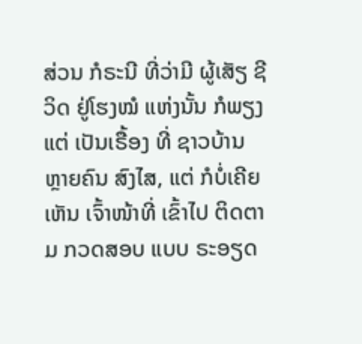ສ່ວນ ກໍຣະນີ ທີ່ວ່າມີ ຜູ້ເສັຽ ຊີວິດ ຢູ່ໂຮງໝໍ ແຫ່ງນັ້ນ ກໍພຽງແຕ່ ເປັນເຣື້ອງ ທີ່ ຊາວບ້ານ ຫຼາຍຄົນ ສົງໄສ, ແຕ່ ກໍບໍ່ເຄີຍ ເຫັນ ເຈົ້າໜ້າທີ່ ເຂົ້າໄປ ຕິດຕາມ ກວດສອບ ແບບ ຣະອຽດ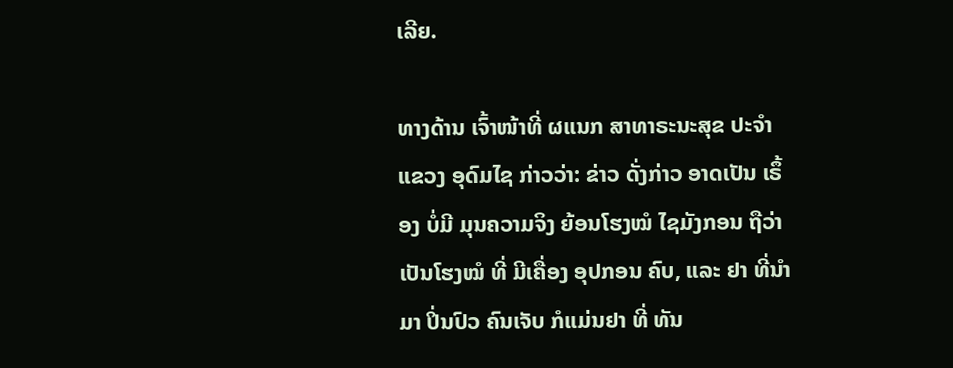ເລີຍ.

ທາງດ້ານ ເຈົ້າໜ້າທີ່ ຜແນກ ສາທາຣະນະສຸຂ ປະຈໍາ ແຂວງ ອຸດົມໄຊ ກ່າວວ່າ: ຂ່າວ ດັ່ງກ່າວ ອາດເປັນ ເຣຶ້ອງ ບໍ່ມີ ມຸນຄວາມຈິງ ຍ້ອນໂຮງໝໍ ໄຊມັງກອນ ຖືວ່າ ເປັນໂຮງໝໍ ທີ່ ມີເຄື່ອງ ອຸປກອນ ຄົບ, ແລະ ຢາ ທີ່ນໍາມາ ປິ່ນປົວ ຄົນເຈັບ ກໍແມ່ນຢາ ທີ່ ທັນ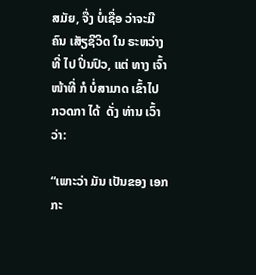ສມັຍ, ຈື່ງ ບໍ່ເຊື່ອ ວ່າຈະມີ ຄົນ ເສັຽຊີວິດ ໃນ ຣະຫວ່າງ ທີ່ ໄປ ປິ່ນປົວ, ແຕ່ ທາງ ເຈົ້າໜ້າທີ່ ກໍ ບໍ່ສາມາດ ເຂົ້າໄປ ກວດກາ ໄດ້  ດັ່ງ ທ່ານ ເວົ້າວ່າ:

“ເພາະວ່າ ມັນ ເປັນຂອງ ເອກກະ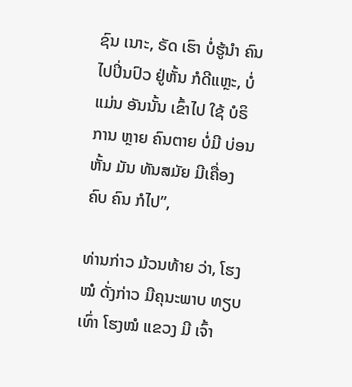ຊົນ ເນາະ, ຣັດ ເຮົາ ບໍ່ຮູ້ນໍາ ຄົນ ໄປປິ່ນປົວ ຢູ່ຫັ້ນ ກໍດີແຫຼະ, ບໍ່ແມ່ນ ອັນນັ້ນ ເຂົ້າໄປ ໃຊ້ ບໍຣິການ ຫຼາຍ ຄົນຕາຍ ບໍ່ມີ ບ່ອນຫັ້ນ ມັນ ທັນສມັຍ ມີເຄື່ອງ ຄົບ ຄົນ ກໍໄປ”,

ທ່ານກ່າວ ມ້ວນທ້າຍ ວ່າ, ໂຮງໝໍ ດັ່ງກ່າວ ມີຄຸນະພາບ ທຽບເທົ່າ ໂຮງໝໍ ແຂວງ ມີ ເຈົ້າ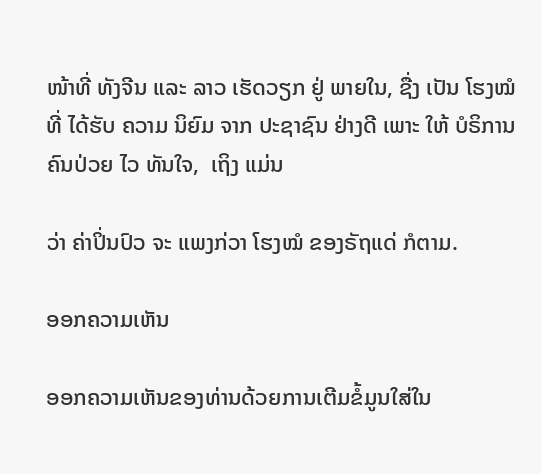ໜ້າທີ່ ທັງຈີນ ແລະ ລາວ ເຮັດວຽກ ຢູ່ ພາຍໃນ, ຊື່ງ ເປັນ ໂຮງໝໍ ທີ່ ໄດ້ຮັບ ຄວາມ ນິຍົມ ຈາກ ປະຊາຊົນ ຢ່າງດີ ເພາະ ໃຫ້ ບໍຣິການ ຄົນປ່ວຍ ໄວ ທັນໃຈ,  ເຖິງ ແມ່ນ

ວ່າ ຄ່າປິ່ນປົວ ຈະ ແພງກ່ວາ ໂຮງໝໍ ຂອງຣັຖແດ່ ກໍຕາມ.

ອອກຄວາມເຫັນ

ອອກຄວາມເຫັນຂອງທ່ານດ້ວຍການເຕີມຂໍ້ມູນໃສ່ໃນ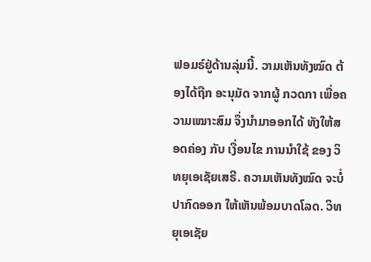ຟອມຣ໌ຢູ່ດ້ານລຸ່ມນີ້. ວາມເຫັນທັງໝົດ ຕ້ອງໄດ້ຖືກ ອະນຸມັດ ຈາກຜູ້ ກວດກາ ເພື່ອຄວາມເໝາະສົມ ຈຶ່ງນໍາມາອອກໄດ້ ທັງໃຫ້ສອດຄ່ອງ ກັບ ເງື່ອນໄຂ ການນຳໃຊ້ ຂອງ ວິທຍຸເອເຊັຍເສຣີ. ຄວາມເຫັນທັງໝົດ ຈະບໍ່ປາກົດອອກ ໃຫ້ເຫັນພ້ອມບາດໂລດ. ວິທຍຸເອເຊັຍ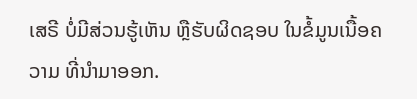ເສຣີ ບໍ່ມີສ່ວນຮູ້ເຫັນ ຫຼືຮັບຜິດຊອບ ໃນຂໍ້ມູນເນື້ອຄວາມ ທີ່ນໍາມາອອກ.